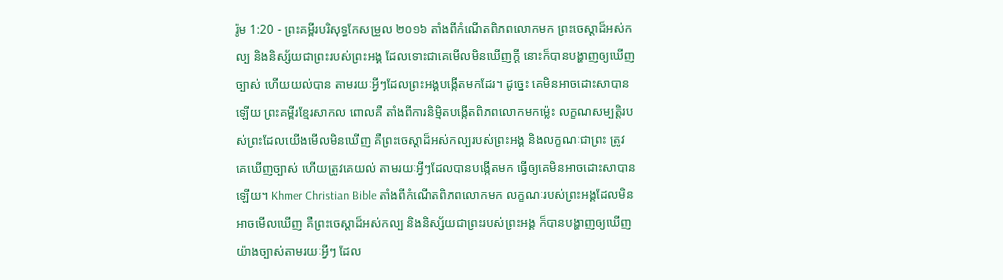រ៉ូម 1:20 - ព្រះគម្ពីរបរិសុទ្ធកែសម្រួល ២០១៦ តាំងពីកំណើតពិភពលោកមក ព្រះចេស្តាដ៏អស់កល្ប និងនិស្ស័យជាព្រះរបស់ព្រះអង្គ ដែលទោះជាគេមើលមិនឃើញក្ដី នោះក៏បានបង្ហាញឲ្យឃើញច្បាស់ ហើយយល់បាន តាមរយៈអ្វីៗដែលព្រះអង្គបង្កើតមកដែរ។ ដូច្នេះ គេមិនអាចដោះសាបានឡើយ ព្រះគម្ពីរខ្មែរសាកល ពោលគឺ តាំងពីការនិម្មិតបង្កើតពិភពលោកមកម្ល៉េះ លក្ខណសម្បត្តិរបស់ព្រះដែលយើងមើលមិនឃើញ គឺព្រះចេស្ដាដ៏អស់កល្បរបស់ព្រះអង្គ និងលក្ខណៈជាព្រះ ត្រូវគេឃើញច្បាស់ ហើយត្រូវគេយល់ តាមរយៈអ្វីៗដែលបានបង្កើតមក ធ្វើឲ្យគេមិនអាចដោះសាបានឡើយ។ Khmer Christian Bible តាំងពីកំណើតពិភពលោកមក លក្ខណៈរបស់ព្រះអង្គដែលមិនអាចមើលឃើញ គឺព្រះចេស្ដាដ៏អស់កល្ប និងនិស្ស័យជាព្រះរបស់ព្រះអង្គ ក៏បានបង្ហាញឲ្យឃើញយ៉ាងច្បាស់តាមរយៈអ្វីៗ ដែល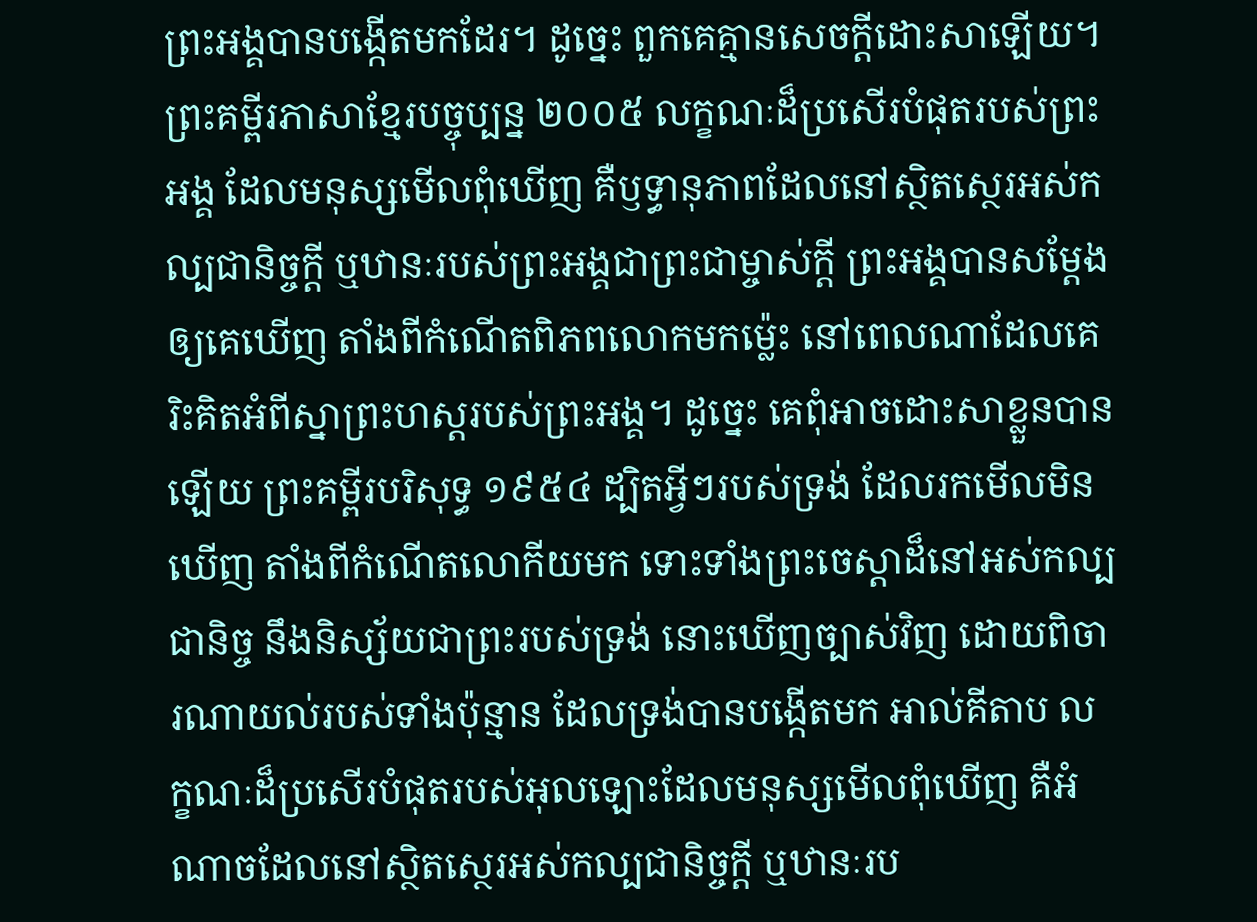ព្រះអង្គបានបង្កើតមកដែរ។ ដូច្នេះ ពួកគេគ្មានសេចក្ដីដោះសាឡើយ។ ព្រះគម្ពីរភាសាខ្មែរបច្ចុប្បន្ន ២០០៥ លក្ខណៈដ៏ប្រសើរបំផុតរបស់ព្រះអង្គ ដែលមនុស្សមើលពុំឃើញ គឺឫទ្ធានុភាពដែលនៅស្ថិតស្ថេរអស់កល្បជានិច្ចក្តី ឬឋានៈរបស់ព្រះអង្គជាព្រះជាម្ចាស់ក្តី ព្រះអង្គបានសម្តែងឲ្យគេឃើញ តាំងពីកំណើតពិភពលោកមកម៉្លេះ នៅពេលណាដែលគេរិះគិតអំពីស្នាព្រះហស្ដរបស់ព្រះអង្គ។ ដូច្នេះ គេពុំអាចដោះសាខ្លួនបានឡើយ ព្រះគម្ពីរបរិសុទ្ធ ១៩៥៤ ដ្បិតអ្វីៗរបស់ទ្រង់ ដែលរកមើលមិនឃើញ តាំងពីកំណើតលោកីយមក ទោះទាំងព្រះចេស្តាដ៏នៅអស់កល្បជានិច្ច នឹងនិស្ស័យជាព្រះរបស់ទ្រង់ នោះឃើញច្បាស់វិញ ដោយពិចារណាយល់របស់ទាំងប៉ុន្មាន ដែលទ្រង់បានបង្កើតមក អាល់គីតាប លក្ខណៈដ៏ប្រសើរបំផុតរបស់អុលឡោះដែលមនុស្សមើលពុំឃើញ គឺអំណាចដែលនៅស្ថិតស្ថេរអស់កល្បជានិច្ចក្ដី ឬឋានៈរប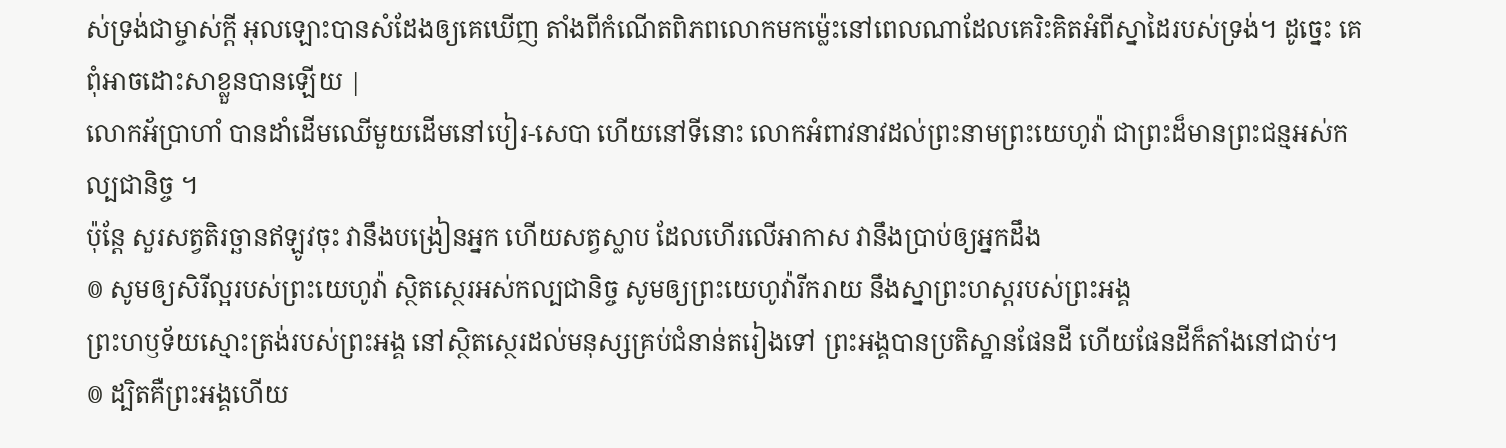ស់ទ្រង់ជាម្ចាស់ក្ដី អុលឡោះបានសំដែងឲ្យគេឃើញ តាំងពីកំណើតពិភពលោកមកម៉្លេះនៅពេលណាដែលគេរិះគិតអំពីស្នាដៃរបស់ទ្រង់។ ដូច្នេះ គេពុំអាចដោះសាខ្លួនបានឡើយ |
លោកអ័ប្រាហាំ បានដាំដើមឈើមួយដើមនៅបៀរ-សេបា ហើយនៅទីនោះ លោកអំពាវនាវដល់ព្រះនាមព្រះយេហូវ៉ា ជាព្រះដ៏មានព្រះជន្មអស់កល្បជានិច្ច ។
ប៉ុន្តែ សួរសត្វតិរច្ឆានឥឡូវចុះ វានឹងបង្រៀនអ្នក ហើយសត្វស្លាប ដែលហើរលើអាកាស វានឹងប្រាប់ឲ្យអ្នកដឹង
៙ សូមឲ្យសិរីល្អរបស់ព្រះយេហូវ៉ា ស្ថិតស្ថេរអស់កល្បជានិច្ច សូមឲ្យព្រះយេហូវ៉ារីករាយ នឹងស្នាព្រះហស្តរបស់ព្រះអង្គ
ព្រះហឫទ័យស្មោះត្រង់របស់ព្រះអង្គ នៅស្ថិតស្ថេរដល់មនុស្សគ្រប់ជំនាន់តរៀងទៅ ព្រះអង្គបានប្រតិស្ឋានផែនដី ហើយផែនដីក៏តាំងនៅជាប់។
៙ ដ្បិតគឺព្រះអង្គហើយ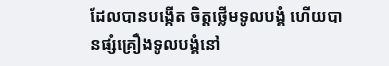ដែលបានបង្កើត ចិត្តថ្លើមទូលបង្គំ ហើយបានផ្សំគ្រឿងទូលបង្គំនៅ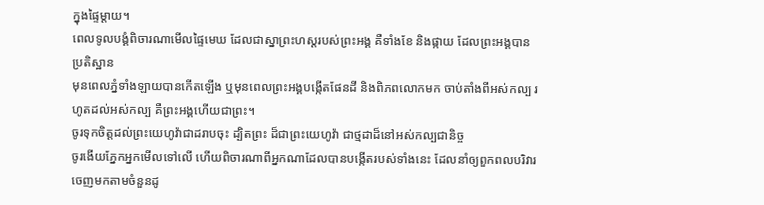ក្នុងផ្ទៃម្តាយ។
ពេលទូលបង្គំពិចារណាមើលផ្ទៃមេឃ ដែលជាស្នាព្រះហស្តរបស់ព្រះអង្គ គឺទាំងខែ និងផ្កាយ ដែលព្រះអង្គបានប្រតិស្ឋាន
មុនពេលភ្នំទាំងឡាយបានកើតឡើង ឬមុនពេលព្រះអង្គបង្កើតផែនដី និងពិភពលោកមក ចាប់តាំងពីអស់កល្ប រហូតដល់អស់កល្ប គឺព្រះអង្គហើយជាព្រះ។
ចូរទុកចិត្តដល់ព្រះយេហូវ៉ាជាដរាបចុះ ដ្បិតព្រះ ដ៏ជាព្រះយេហូវ៉ា ជាថ្មដាដ៏នៅអស់កល្បជានិច្ច
ចូរងើយភ្នែកអ្នកមើលទៅលើ ហើយពិចារណាពីអ្នកណាដែលបានបង្កើតរបស់ទាំងនេះ ដែលនាំឲ្យពួកពលបរិវារចេញមកតាមចំនួនដូ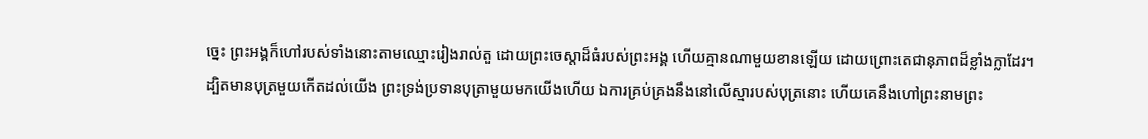ច្នេះ ព្រះអង្គក៏ហៅរបស់ទាំងនោះតាមឈ្មោះរៀងរាល់តួ ដោយព្រះចេស្តាដ៏ធំរបស់ព្រះអង្គ ហើយគ្មានណាមួយខានឡើយ ដោយព្រោះតេជានុភាពដ៏ខ្លាំងក្លាដែរ។
ដ្បិតមានបុត្រមួយកើតដល់យើង ព្រះទ្រង់ប្រទានបុត្រាមួយមកយើងហើយ ឯការគ្រប់គ្រងនឹងនៅលើស្មារបស់បុត្រនោះ ហើយគេនឹងហៅព្រះនាមព្រះ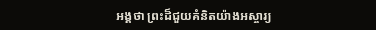អង្គថា ព្រះដ៏ជួយគំនិតយ៉ាងអស្ចារ្យ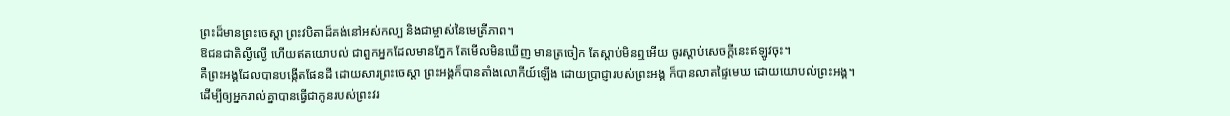ព្រះដ៏មានព្រះចេស្តា ព្រះវបិតាដ៏គង់នៅអស់កល្ប និងជាម្ចាស់នៃមេត្រីភាព។
ឱជនជាតិល្ងីល្ងើ ហើយឥតយោបល់ ជាពួកអ្នកដែលមានភ្នែក តែមើលមិនឃើញ មានត្រចៀក តែស្តាប់មិនឮអើយ ចូរស្តាប់សេចក្ដីនេះឥឡូវចុះ។
គឺព្រះអង្គដែលបានបង្កើតផែនដី ដោយសារព្រះចេស្តា ព្រះអង្គក៏បានតាំងលោកីយ៍ឡើង ដោយប្រាជ្ញារបស់ព្រះអង្គ ក៏បានលាតផ្ទៃមេឃ ដោយយោបល់ព្រះអង្គ។
ដើម្បីឲ្យអ្នករាល់គ្នាបានធ្វើជាកូនរបស់ព្រះវរ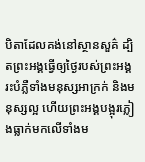បិតាដែលគង់នៅស្ថានសួគ៌ ដ្បិតព្រះអង្គធ្វើឲ្យថ្ងៃរបស់ព្រះអង្គរះបំភ្លឺទាំងមនុស្សអាក្រក់ និងមនុស្សល្អ ហើយព្រះអង្គបង្អុរភ្លៀងធ្លាក់មកលើទាំងម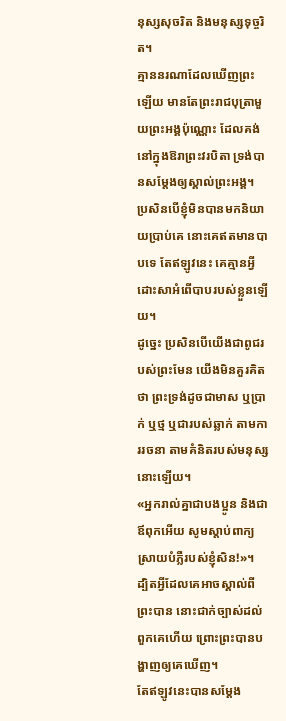នុស្សសុចរិត និងមនុស្សទុច្ចរិត។
គ្មាននរណាដែលឃើញព្រះឡើយ មានតែព្រះរាជបុត្រាមួយព្រះអង្គប៉ុណ្ណោះ ដែលគង់នៅក្នុងឱរាព្រះវរបិតា ទ្រង់បានសម្តែងឲ្យស្គាល់ព្រះអង្គ។
ប្រសិនបើខ្ញុំមិនបានមកនិយាយប្រាប់គេ នោះគេឥតមានបាបទេ តែឥឡូវនេះ គេគ្មានអ្វីដោះសាអំពើបាបរបស់ខ្លួនឡើយ។
ដូច្នេះ ប្រសិនបើយើងជាពូជរបស់ព្រះមែន យើងមិនគួរគិតថា ព្រះទ្រង់ដូចជាមាស ឬប្រាក់ ឬថ្ម ឬជារបស់ឆ្លាក់ តាមការរចនា តាមគំនិតរបស់មនុស្សនោះឡើយ។
«អ្នករាល់គ្នាជាបងប្អូន និងជាឪពុកអើយ សូមស្តាប់ពាក្យស្រាយបំភ្លឺរបស់ខ្ញុំសិន!»។
ដ្បិតអ្វីដែលគេអាចស្គាល់ពីព្រះបាន នោះជាក់ច្បាស់ដល់ពួកគេហើយ ព្រោះព្រះបានបង្ហាញឲ្យគេឃើញ។
តែឥឡូវនេះបានសម្ដែង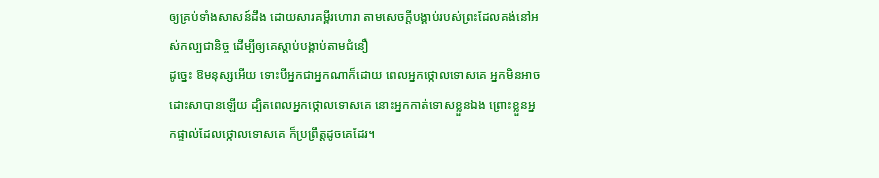ឲ្យគ្រប់ទាំងសាសន៍ដឹង ដោយសារគម្ពីរហោរា តាមសេចក្ដីបង្គាប់របស់ព្រះដែលគង់នៅអស់កល្បជានិច្ច ដើម្បីឲ្យគេស្ដាប់បង្គាប់តាមជំនឿ
ដូច្នេះ ឱមនុស្សអើយ ទោះបីអ្នកជាអ្នកណាក៏ដោយ ពេលអ្នកថ្កោលទោសគេ អ្នកមិនអាចដោះសាបានឡើយ ដ្បិតពេលអ្នកថ្កោលទោសគេ នោះអ្នកកាត់ទោសខ្លួនឯង ព្រោះខ្លួនអ្នកផ្ទាល់ដែលថ្កោលទោសគេ ក៏ប្រព្រឹត្តដូចគេដែរ។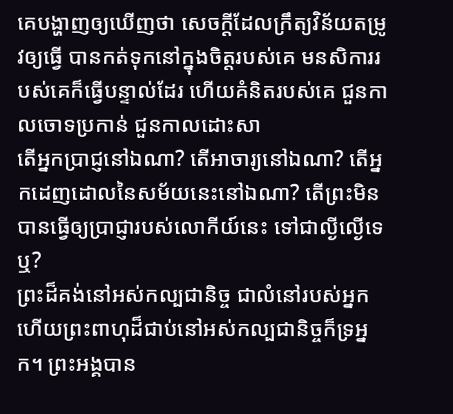គេបង្ហាញឲ្យឃើញថា សេចក្ដីដែលក្រឹត្យវិន័យតម្រូវឲ្យធ្វើ បានកត់ទុកនៅក្នុងចិត្តរបស់គេ មនសិការរបស់គេក៏ធ្វើបន្ទាល់ដែរ ហើយគំនិតរបស់គេ ជួនកាលចោទប្រកាន់ ជួនកាលដោះសា
តើអ្នកប្រាជ្ញនៅឯណា? តើអាចារ្យនៅឯណា? តើអ្នកដេញដោលនៃសម័យនេះនៅឯណា? តើព្រះមិនបានធ្វើឲ្យប្រាជ្ញារបស់លោកីយ៍នេះ ទៅជាល្ងីល្ងើទេឬ?
ព្រះដ៏គង់នៅអស់កល្បជានិច្ច ជាលំនៅរបស់អ្នក ហើយព្រះពាហុដ៏ជាប់នៅអស់កល្បជានិច្ចក៏ទ្រអ្នក។ ព្រះអង្គបាន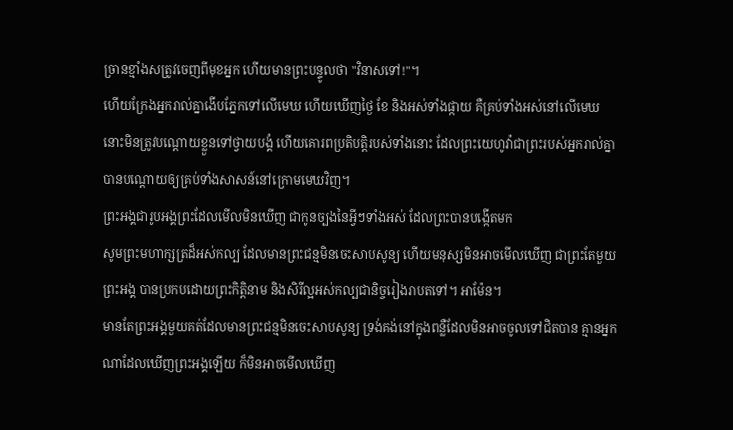ច្រានខ្មាំងសត្រូវចេញពីមុខអ្នក ហើយមានព្រះបន្ទូលថា "វិនាសទៅ!"។
ហើយក្រែងអ្នករាល់គ្នាងើបភ្នែកទៅលើមេឃ ហើយឃើញថ្ងៃ ខែ និងអស់ទាំងផ្កាយ គឺគ្រប់ទាំងអស់នៅលើមេឃ នោះមិនត្រូវបណ្ដោយខ្លួនទៅថ្វាយបង្គំ ហើយគោរពប្រតិបត្តិរបស់ទាំងនោះ ដែលព្រះយេហូវ៉ាជាព្រះរបស់អ្នករាល់គ្នាបានបណ្ដោយឲ្យគ្រប់ទាំងសាសន៍នៅក្រោមមេឃវិញ។
ព្រះអង្គជារូបអង្គព្រះដែលមើលមិនឃើញ ជាកូនច្បងនៃអ្វីៗទាំងអស់ ដែលព្រះបានបង្កើតមក
សូមព្រះមហាក្សត្រដ៏អស់កល្ប ដែលមានព្រះជន្មមិនចេះសាបសូន្យ ហើយមនុស្សមិនអាចមើលឃើញ ជាព្រះតែមួយព្រះអង្គ បានប្រកបដោយព្រះកិត្តិនាម និងសិរីល្អអស់កល្បជានិច្ចរៀងរាបតទៅ។ អាម៉ែន។
មានតែព្រះអង្គមួយគត់ដែលមានព្រះជន្មមិនចេះសាបសូន្យ ទ្រង់គង់នៅក្នុងពន្លឺដែលមិនអាចចូលទៅជិតបាន គ្មានអ្នកណាដែលឃើញព្រះអង្គឡើយ ក៏មិនអាចមើលឃើញ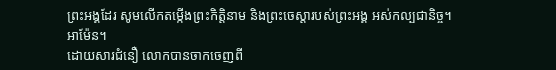ព្រះអង្គដែរ សូមលើកតម្កើងព្រះកិត្តិនាម និងព្រះចេស្តារបស់ព្រះអង្គ អស់កល្បជានិច្ច។ អាម៉ែន។
ដោយសារជំនឿ លោកបានចាកចេញពី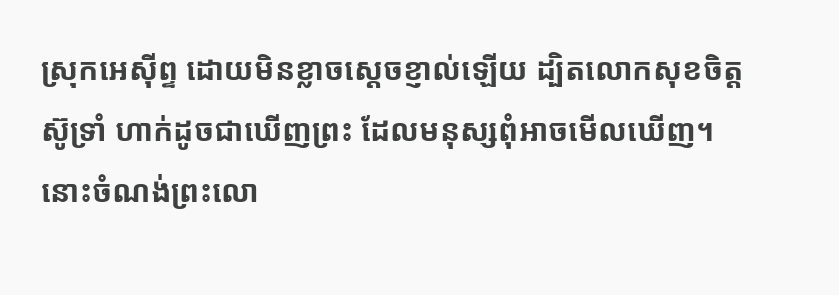ស្រុកអេស៊ីព្ទ ដោយមិនខ្លាចស្តេចខ្ញាល់ឡើយ ដ្បិតលោកសុខចិត្តស៊ូទ្រាំ ហាក់ដូចជាឃើញព្រះ ដែលមនុស្សពុំអាចមើលឃើញ។
នោះចំណង់ព្រះលោ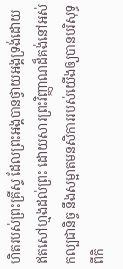ហិតរបស់ព្រះគ្រីស្ទ ដែលព្រះអង្គបានថ្វាយអង្គទ្រង់ដោយឥតសៅហ្មងដល់ព្រះ ដោយសារព្រះវិញ្ញាណដ៏គង់នៅអស់កល្បជានិច្ច នឹងសម្អាតមនសិការរបស់យើងឲ្យបានបរិសុទ្ធ ពីកិ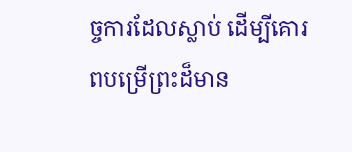ច្ចការដែលស្លាប់ ដើម្បីគោរពបម្រើព្រះដ៏មាន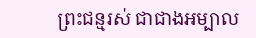ព្រះជន្មរស់ ជាជាងអម្បាល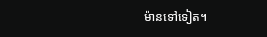ម៉ានទៅទៀត។